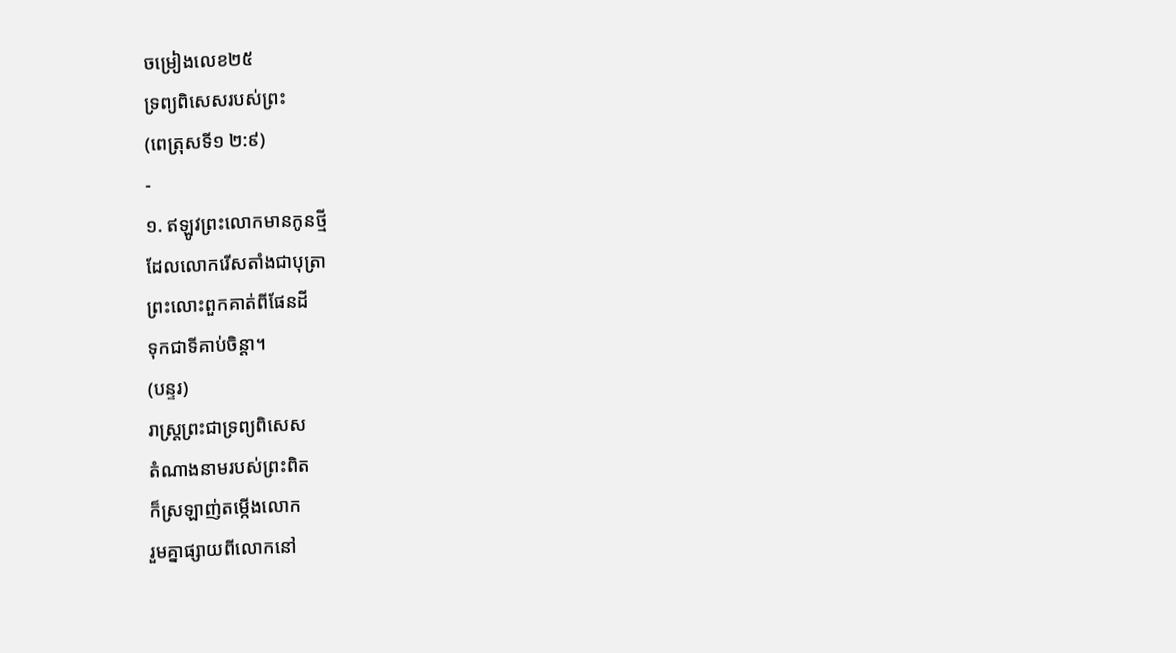ចម្រៀងលេខ២៥
ទ្រព្យពិសេសរបស់ព្រះ
(ពេត្រុសទី១ ២:៩)
-
១. ឥឡូវព្រះលោកមានកូនថ្មី
ដែលលោករើសតាំងជាបុត្រា
ព្រះលោះពួកគាត់ពីផែនដី
ទុកជាទីគាប់ចិន្ដា។
(បន្ទរ)
រាស្ត្រព្រះជាទ្រព្យពិសេស
តំណាងនាមរបស់ព្រះពិត
ក៏ស្រឡាញ់តម្កើងលោក
រួមគ្នាផ្សាយពីលោកនៅ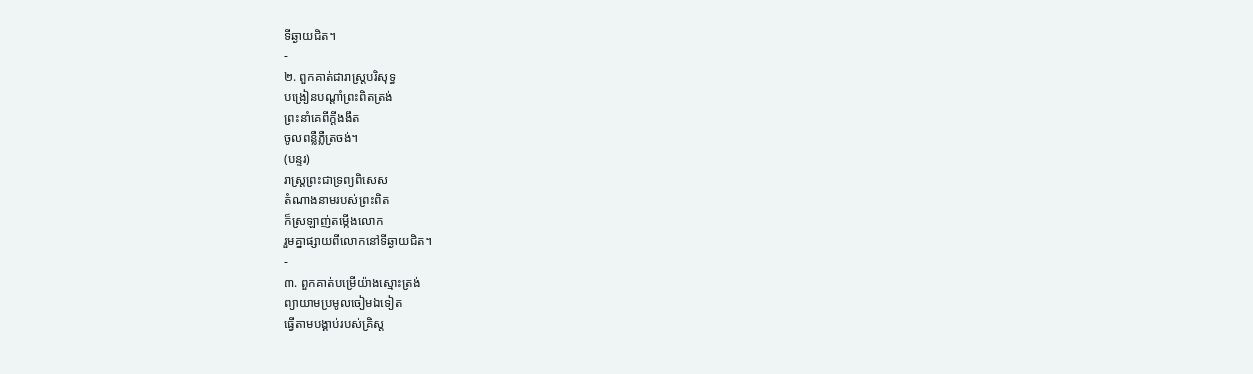ទីឆ្ងាយជិត។
-
២. ពួកគាត់ជារាស្ត្របរិសុទ្ធ
បង្រៀនបណ្ដាំព្រះពិតត្រង់
ព្រះនាំគេពីក្ដីងងឹត
ចូលពន្លឺភ្លឺត្រចង់។
(បន្ទរ)
រាស្ត្រព្រះជាទ្រព្យពិសេស
តំណាងនាមរបស់ព្រះពិត
ក៏ស្រឡាញ់តម្កើងលោក
រួមគ្នាផ្សាយពីលោកនៅទីឆ្ងាយជិត។
-
៣. ពួកគាត់បម្រើយ៉ាងស្មោះត្រង់
ព្យាយាមប្រមូលចៀមឯទៀត
ធ្វើតាមបង្គាប់របស់គ្រិស្ត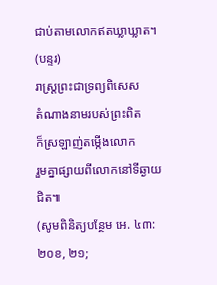ជាប់តាមលោកឥតឃ្លាឃ្លាត។
(បន្ទរ)
រាស្ត្រព្រះជាទ្រព្យពិសេស
តំណាងនាមរបស់ព្រះពិត
ក៏ស្រឡាញ់តម្កើងលោក
រួមគ្នាផ្សាយពីលោកនៅទីឆ្ងាយជិត៕
(សូមពិនិត្យបន្ថែម អេ. ៤៣:២០ខ, ២១;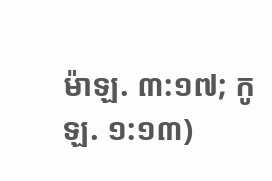ម៉ាឡ. ៣:១៧; កូឡ. ១:១៣)